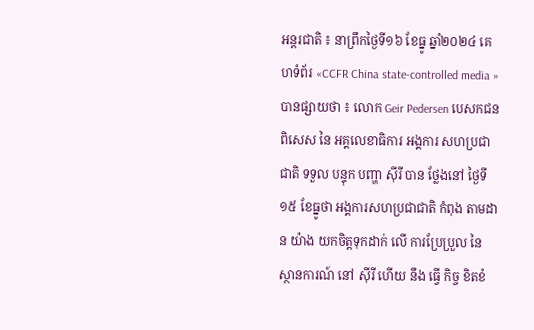អន្តរជាតិ ៖ នាព្រឹកថ្ងៃទី១៦ ខែធ្នូ ឆ្នាំ២០២៤ គេហទំព័រ «CCFR China state-controlled media » បានផ្សាយថា ៖ លោក Geir Pedersen បេសកជន ពិសេស នៃ អគ្គលេខាធិការ អង្គការ សហប្រជាជាតិ ទទួល បន្ទុក បញ្ហា ស៊ីរី បាន ថ្លែងនៅ ថ្ងៃទី ១៥ ខែធ្នូថា អង្គការសហប្រជាជាតិ កំពុង តាមដាន យ៉ាង យកចិត្តទុកដាក់ លើ ការប្រែប្រួល នៃ ស្ថានការណ៍ នៅ ស៊ីរី ហើយ នឹង ធ្វើ កិច្ច ខិតខំ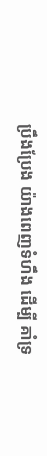ប្រឹងប្រែង យ៉ាងពេញទំហឹង ដើម្បី គាំទ្រ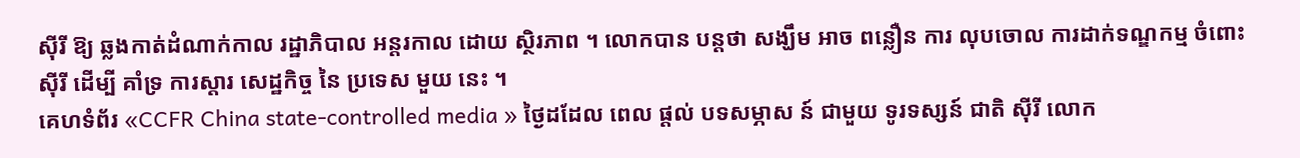ស៊ីរី ឱ្យ ឆ្លងកាត់ដំណាក់កាល រដ្ឋាភិបាល អន្តរកាល ដោយ ស្ថិរភាព ។ លោកបាន បន្តថា សង្ឃឹម អាច ពន្លឿន ការ លុបចោល ការដាក់ទណ្ឌកម្ម ចំពោះ ស៊ីរី ដើម្បី គាំទ្រ ការស្តារ សេដ្ឋកិច្ច នៃ ប្រទេស មួយ នេះ ។
គេហទំព័រ «CCFR China state-controlled media » ថ្ងៃដដែល ពេល ផ្តល់ បទសម្ភាស ន៍ ជាមួយ ទូរទស្សន៍ ជាតិ ស៊ីរី លោក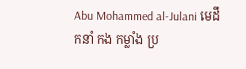Abu Mohammed al-Julani មេដឹកនាំ កង កម្លាំង ប្រ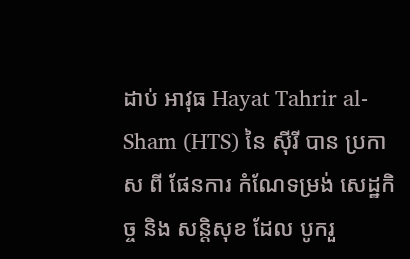ដាប់ អាវុធ Hayat Tahrir al-Sham (HTS) នៃ ស៊ីរី បាន ប្រកាស ពី ផែនការ កំណែទម្រង់ សេដ្ឋកិច្ច និង សន្តិសុខ ដែល បូករួ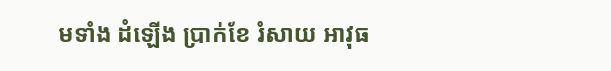មទាំង ដំឡើង ប្រាក់ខែ រំសាយ អាវុធ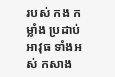របស់ កង កម្លាំង ប្រដាប់ អាវុធ ទាំងអស់ កសាង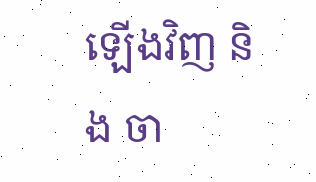ឡើងវិញ និង ចា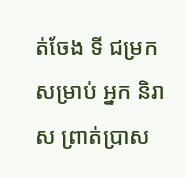ត់ចែង ទី ជម្រក សម្រាប់ អ្នក និរាស ព្រាត់ប្រាស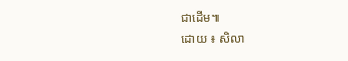ជាដើម៕
ដោយ ៖ សិលា